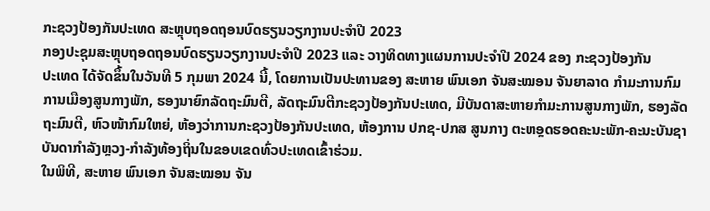ກະຊວງປ້ອງກັນປະເທດ ສະຫຼຸບຖອດຖອນບົດຮຽນວຽກງານປະຈຳປີ 2023
ກອງປະຊຸມສະຫຼຸບຖອດຖອນບົດຮຽນວຽກງານປະຈຳປີ 2023 ແລະ ວາງທິດທາງແຜນການປະຈຳປີ 2024 ຂອງ ກະຊວງປ້ອງກັນ
ປະເທດ ໄດ້ຈັດຂຶ້ນໃນວັນທີ 5 ກຸມພາ 2024 ນີ້, ໂດຍການເປັນປະທານຂອງ ສະຫາຍ ພົນເອກ ຈັນສະໝອນ ຈັນຍາລາດ ກຳມະການກົມ
ການເມືອງສູນກາງພັກ, ຮອງນາຍົກລັດຖະມົນຕີ, ລັດຖະມົນຕີກະຊວງປ້ອງກັນປະເທດ, ມີບັນດາສະຫາຍກຳມະການສູນກາງພັກ, ຮອງລັດ
ຖະມົນຕີ, ຫົວໜ້າກົມໃຫຍ່, ຫ້ອງວ່າການກະຊວງປ້ອງກັນປະເທດ, ຫ້ອງການ ປກຊ-ປກສ ສູນກາງ ຕະຫອຼດຮອດຄະນະພັກ-ຄະນະບັນຊາ
ບັນດາກຳລັງຫຼວງ-ກໍາລັງທ້ອງຖິ່ນໃນຂອບເຂດທົ່ວປະເທດເຂົ້າຮ່ວມ.
ໃນພິທີ, ສະຫາຍ ພົນເອກ ຈັນສະໝອນ ຈັນ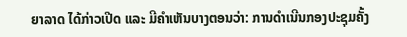ຍາລາດ ໄດ້ກ່າວເປີດ ແລະ ມີຄໍາເຫັນບາງຕອນວ່າ: ການດໍາເນີນກອງປະຊຸມຄັ້ງ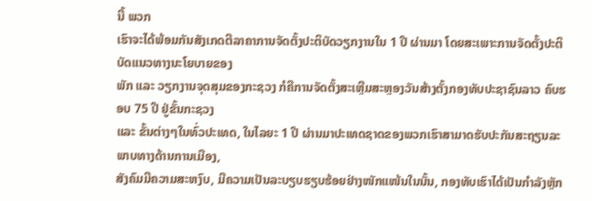ນີ້ ພວກ
ເຮົາຈະໄດ້ພ້ອມກັນສັງເກດຕີລາຄາການຈັດຕັ້ງປະຕິບັດວຽກງານໃນ 1 ປີ ຜ່ານມາ ໂດຍສະເພາະການຈັດຕັ້ງປະຕິບັດແນວທາງນະໂຍບາຍຂອງ
ພັກ ແລະ ວຽກງານຈຸດສຸມຂອງກະຊວງ ກໍຄືການຈັດຕັ້ງສະເຫຼີມສະຫຼອງວັນສ້າງຕັ້ງກອງທັບປະຊາຊົນລາວ ຄົບຮອບ 75 ປີ ຢູ່ຂັ້ນກະຊວງ
ແລະ ຂັ້ນຕ່າງໆໃນທົ່ວປະເທດ, ໃນໄລຍະ 1 ປີ ຜ່ານມາປະເທດຊາດຂອງພວກເຮົາສາມາດຮັບປະກັນສະຖຽນລະພາບທາງດ້ານການເມືອງ,
ສັງຄົມມີຄວາມສະຫງົບ, ມີຄວາມເປັນລະບຽບຮຽບຮ້ອຍຢ່າງໜັກແໜ້ນໃນນັ້ນ, ກອງທັບເຮົາໄດ້ເປັນກຳລັງຫຼັກ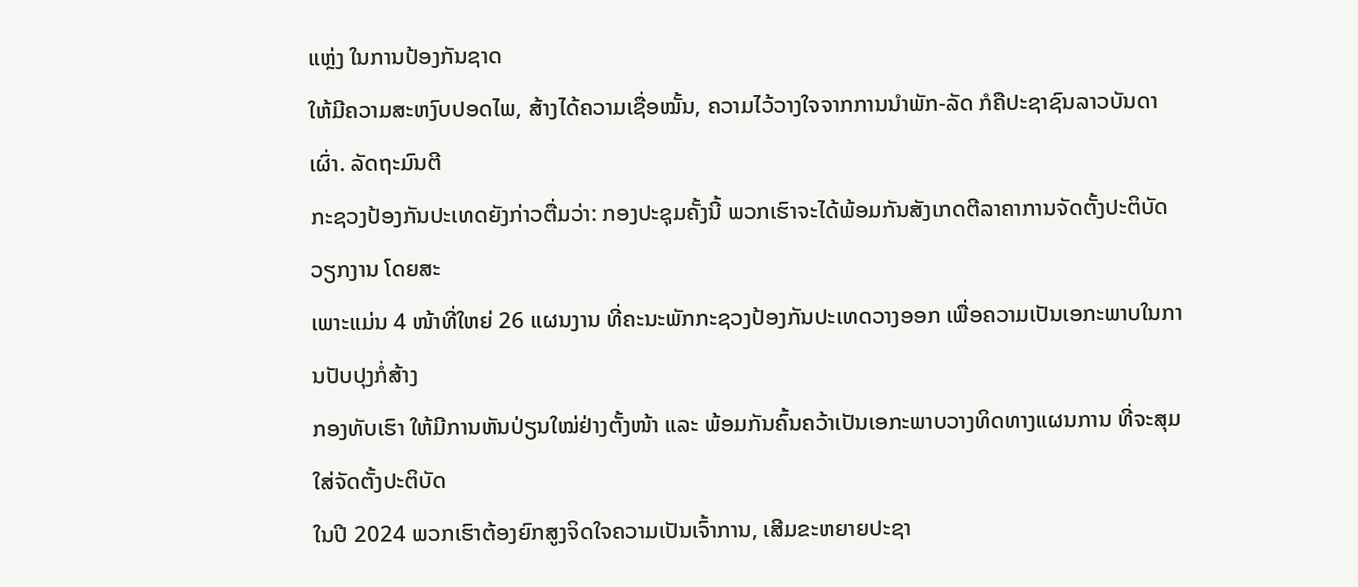ແຫຼ່ງ ໃນການປ້ອງກັນຊາດ
ໃຫ້ມີຄວາມສະຫງົບປອດໄພ, ສ້າງໄດ້ຄວາມເຊື່ອໝັ້ນ, ຄວາມໄວ້ວາງໃຈຈາກການນຳພັກ-ລັດ ກໍຄືປະຊາຊົນລາວບັນດາເຜົ່າ. ລັດຖະມົນຕີ
ກະຊວງປ້ອງກັນປະເທດຍັງກ່າວຕື່ມວ່າ: ກອງປະຊຸມຄັ້ງນີ້ ພວກເຮົາຈະໄດ້ພ້ອມກັນສັງເກດຕີລາຄາການຈັດຕັ້ງປະຕິບັດວຽກງານ ໂດຍສະ
ເພາະແມ່ນ 4 ໜ້າທີ່ໃຫຍ່ 26 ແຜນງານ ທີ່ຄະນະພັກກະຊວງປ້ອງກັນປະເທດວາງອອກ ເພື່ອຄວາມເປັນເອກະພາບໃນການປັບປຸງກໍ່ສ້າງ
ກອງທັບເຮົາ ໃຫ້ມີການຫັນປ່ຽນໃໝ່ຢ່າງຕັ້ງໜ້າ ແລະ ພ້ອມກັນຄົ້ນຄວ້າເປັນເອກະພາບວາງທິດທາງແຜນການ ທີ່ຈະສຸມໃສ່ຈັດຕັ້ງປະຕິບັດ
ໃນປີ 2024 ພວກເຮົາຕ້ອງຍົກສູງຈິດໃຈຄວາມເປັນເຈົ້າການ, ເສີມຂະຫຍາຍປະຊາ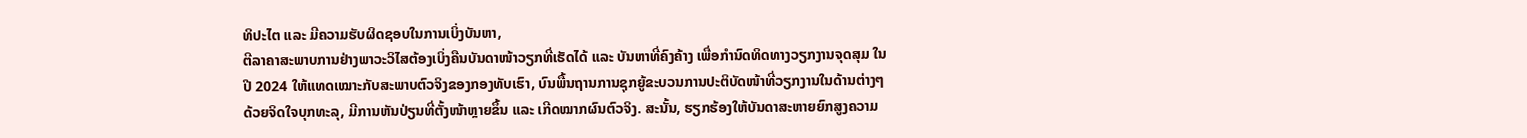ທິປະໄຕ ແລະ ມີຄວາມຮັບຜິດຊອບໃນການເບິ່ງບັນຫາ,
ຕີລາຄາສະພາບການຢ່າງພາວະວິໄສຕ້ອງເບິ່ງຄືນບັນດາໜ້າວຽກທີ່ເຮັດໄດ້ ແລະ ບັນຫາທີ່ຄົງຄ້າງ ເພື່ອກຳນົດທິດທາງວຽກງານຈຸດສຸມ ໃນ
ປີ 2024 ໃຫ້ແທດເໝາະກັບສະພາບຕົວຈິງຂອງກອງທັບເຮົາ, ບົນພື້ນຖານການຊຸກຍູ້ຂະບວນການປະຕິບັດໜ້າທີ່ວຽກງານໃນດ້ານຕ່າງໆ
ດ້ວຍຈິດໃຈບຸກທະລຸ, ມີການຫັນປ່ຽນທີ່ຕັ້ງໜ້າຫຼາຍຂຶ້ນ ແລະ ເກີດໝາກຜົນຕົວຈິງ. ສະນັ້ນ, ຮຽກຮ້ອງໃຫ້ບັນດາສະຫາຍຍົກສູງຄວາມ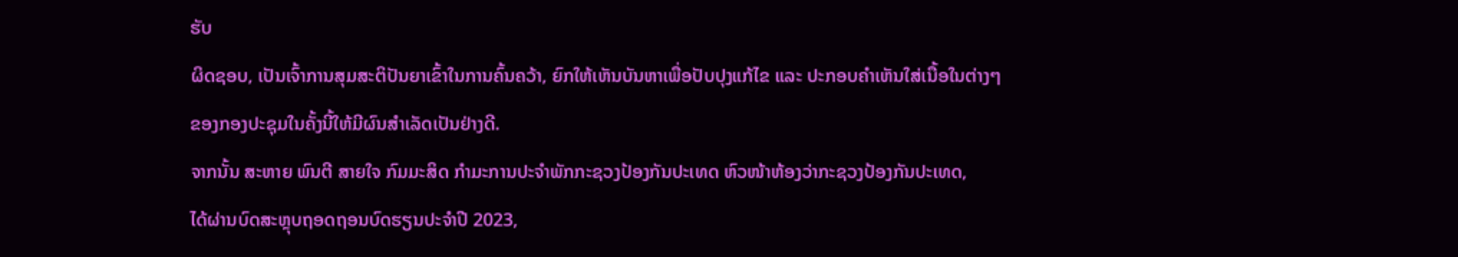ຮັບ
ຜິດຊອບ, ເປັນເຈົ້າການສຸມສະຕິປັນຍາເຂົ້າໃນການຄົ້ນຄວ້າ, ຍົກໃຫ້ເຫັນບັນຫາເພື່ອປັບປຸງແກ້ໄຂ ແລະ ປະກອບຄໍາເຫັນໃສ່ເນື້ອໃນຕ່າງໆ
ຂອງກອງປະຊຸມໃນຄັ້ງນີ້ໃຫ້ມີຜົນສຳເລັດເປັນຢ່າງດີ.
ຈາກນັ້ນ ສະຫາຍ ພົນຕີ ສາຍໃຈ ກົມມະສິດ ກຳມະການປະຈຳພັກກະຊວງປ້ອງກັນປະເທດ ຫົວໜ້າຫ້ອງວ່າກະຊວງປ້ອງກັນປະເທດ,
ໄດ້ຜ່ານບົດສະຫຼຸບຖອດຖອນບົດຮຽນປະຈຳປີ 2023,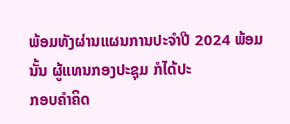ພ້ອມທັງຜ່ານແຜນການປະຈໍາປີ 2024 ພ້ອມນັ້ນ ຜູ້ແທນກອງປະຊຸມ ກໍໄດ້ປະ
ກອບຄໍາຄິດ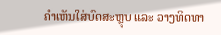ຄໍາເຫັນໃສ່ບົດສະຫຼຸບ ແລະ ວາງທິດທາ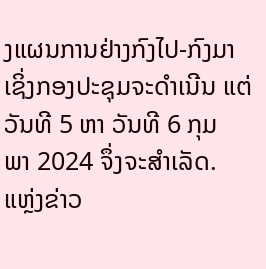ງແຜນການຢ່າງກົງໄປ-ກົງມາ ເຊິ່ງກອງປະຊຸມຈະດໍາເນີນ ແຕ່ວັນທີ 5 ຫາ ວັນທີ 6 ກຸມ
ພາ 2024 ຈຶ່ງຈະສໍາເລັດ.
ແຫຼ່ງຂ່າວ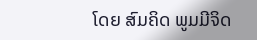ໂດຍ ສົມຄິດ ພູມມີຈິດ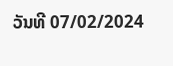ວັນທີ 07/02/2024